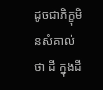ដូចជាភិក្ខុមិនសំគាល់ថា ដី ក្នុងដី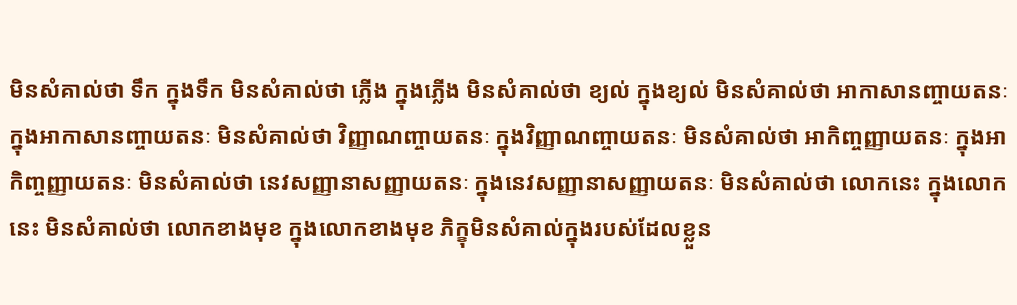មិនសំគាល់ថា ទឹក ក្នុងទឹក មិនសំគាល់ថា ភ្លើង ក្នុងភ្លើង មិនសំគាល់ថា ខ្យល់ ក្នុងខ្យល់ មិនសំគាល់ថា អាកាសានញ្ចាយតនៈ ក្នុងអាកាសានញ្ចាយតនៈ មិនសំគាល់ថា វិញ្ញាណញ្ចាយតនៈ ក្នុងវិញ្ញាណញ្ចាយតនៈ មិនសំគាល់ថា អាកិញ្ចញ្ញាយតនៈ ក្នុងអាកិញ្ចញ្ញាយតនៈ មិនសំគាល់ថា នេវសញ្ញានាសញ្ញាយតនៈ ក្នុងនេវសញ្ញានាសញ្ញាយតនៈ មិនសំគាល់ថា លោកនេះ ក្នុងលោកនេះ មិនសំគាល់ថា លោកខាងមុខ ក្នុងលោកខាងមុខ ភិក្ខុមិនសំគាល់ក្នុងរបស់ដែលខ្លួន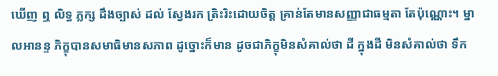ឃើញ ឮ លិទ្ធ ភ្លក្ស ដឹងច្បាស់ ដល់ ស្វែងរក ត្រិះរិះដោយចិត្ត គ្រាន់តែមានសញ្ញាជាធម្មតា តែប៉ុណ្ណោះ។ ម្នាលអានន្ទ ភិក្ខុបានសមាធិមានសភាព ដូច្នោះក៏មាន ដូចជាភិក្ខុមិនសំគាល់ថា ដី ក្នុងដី មិនសំគាល់ថា ទឹក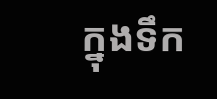ក្នុងទឹក